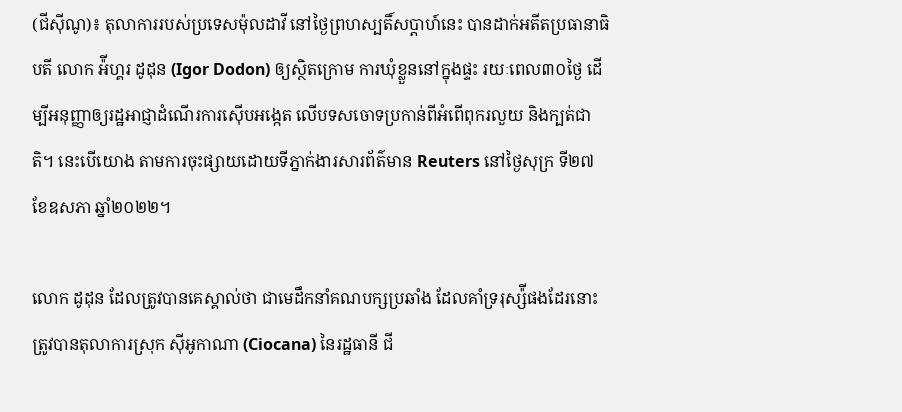(ជីស៊ីណូ)៖ តុលាការរបស់ប្រទេសម៉ុលដាវី នៅថ្ងៃព្រហស្បតិ៍សប្តាហ៍នេះ បានដាក់អតីតប្រធានាធិបតី លោក អ៉ីហ្គរ ដូដុន (Igor Dodon) ឲ្យស្ថិតក្រោម ការឃុំខ្លួននៅក្នុងផ្ទះ រយៈពេល៣០ថ្ងៃ ដើម្បីអនុញ្ញាឲ្យរដ្ឋអាជ្ញាដំណើរការស៊ើបអង្កេត លើបទសចោទប្រកាន់ពីអំពើពុករលួយ និងក្បត់ជាតិ។ នេះបើយោង តាមការចុះផ្សាយដោយទីភ្នាក់ងារសារព័ត៌មាន Reuters នៅថ្ងៃសុក្រ ទី២៧ ខែឧសភា ឆ្នាំ២០២២។

លោក ដូដុន ដែលត្រូវបានគេស្គាល់ថា ជាមេដឹកនាំគណបក្សប្រឆាំង ដែលគាំទ្ររុស្ស៉ីផងដែរនោះ ត្រូវបានតុលាការស្រុក ស៊ីអូកាណា (Ciocana) នៃរដ្ឋធានី ជី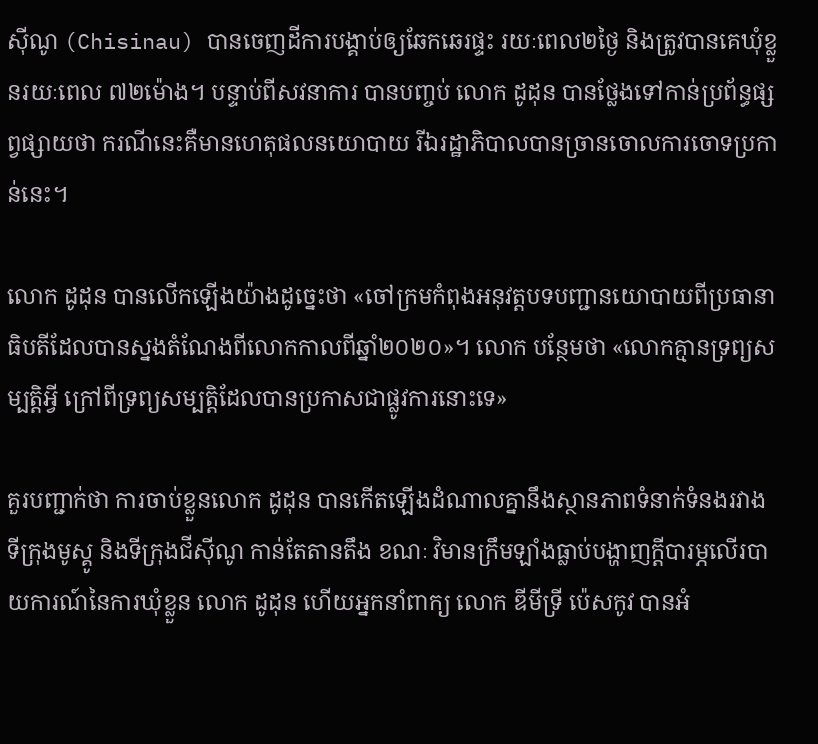ស៊ីណូ (Chisinau) បានចេញដីការបង្គាប់ឲ្យឆែកឆេរផ្ទះ រយៈពេល២ថ្ងៃ និងត្រូវបានគេឃុំខ្លួនរយៈពេល ៧២ម៉ោង។ បន្ទាប់ពីសវនាការ បានបញ្ចប់ លោក ដូដុន បានថ្លែងទៅកាន់ប្រព័ន្ធផ្សព្វផ្សាយថា ករណីនេះគឺមានហេតុផលនយោបាយ រីឯរដ្ឋាភិបាលបានច្រានចោលការចោទប្រកាន់នេះ។

លោក ដូដុន បានលើកឡើងយ៉ាងដូច្នេះថា «ចៅក្រមកំពុងអនុវត្តបទបញ្ជានយោបាយពីប្រធានាធិបតីដែលបានស្នងតំណែងពីលោកកាលពីឆ្នាំ២០២០»។ លោក បន្ថែមថា «លោកគ្មានទ្រព្យសម្បត្តិអ្វី ក្រៅពីទ្រព្យសម្បតិ្តដែលបានប្រកាសជាផ្លូវការនោះទេ»

គួរបញ្ជាក់ថា ការចាប់ខ្លួនលោក ដូដុន បានកើតឡើងដំណាលគ្នានឹងស្ថានភាពទំនាក់ទំនងរវាងទីក្រុងមូស្គូ និងទីក្រុងជីស៊ីណូ កាន់តែតានតឹង ខណៈ វិមានក្រឹមឡាំងធ្លាប់បង្ហាញក្តីបារម្ភលើរបាយការណ៍នៃការឃុំខ្លួន លោក ដូដុន ហើយអ្នកនាំពាក្យ លោក ឌីមីទ្រី ប៉េសកូវ បានអំ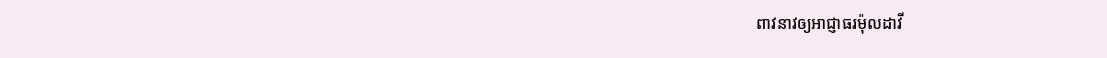ពាវនាវឲ្យអាជ្ញាធរម៉ុលដាវី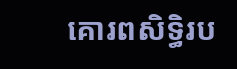គោរពសិទ្ធិរប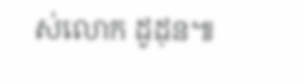ស់លោក ដូដុន៕